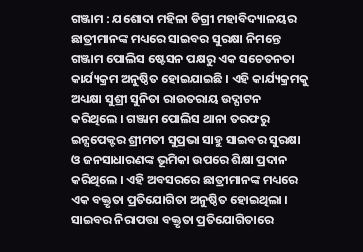ଗଞ୍ଜାମ : ଯଶୋଦା ମହିଳା ଡିଗ୍ରୀ ମହାବିଦ୍ୟାଳୟର ଛାତ୍ରୀମାନଙ୍କ ମଧ୍ୟରେ ସାଇବର ସୁରକ୍ଷା ନିମନ୍ତେ ଗଞ୍ଜାମ ପୋଲିସ ଷ୍ଟେସନ ପକ୍ଷରୁ ଏକ ସଚେତନତା କାର୍ଯ୍ୟକ୍ରମ ଅନୁଷ୍ଠିତ ହୋଇଯାଇଛି । ଏହି କାର୍ଯ୍ୟକ୍ରମକୁ ଅଧ୍ୟକ୍ଷା ସୁଶ୍ରୀ ସୁନିତା ରାଉତରାୟ ଉଦ୍ଘାଟନ କରିଥିଲେ । ଗଞ୍ଜାମ ପୋଲିସ ଥାନା ତରଫରୁ ଇନ୍ସପେକ୍ଟର ଶ୍ରୀମତୀ ସୁପ୍ରଭା ସାହୁ ସାଇବର ସୁରକ୍ଷା ଓ ଜନସାଧାରଣଙ୍କ ଭୂମିକା ଉପରେ ଶିକ୍ଷା ପ୍ରଦାନ କରିଥିଲେ । ଏହି ଅବସରରେ ଛାତ୍ରୀମାନଙ୍କ ମଧ୍ୟରେ ଏକ ବକ୍ତୃତା ପ୍ରତିଯୋଗିତା ଅନୁଷ୍ଠିତ ହୋଇଥିଲା । ସାଇବର ନିରାପତ୍ତା ବକ୍ତୃତା ପ୍ରତିଯୋଗିତାରେ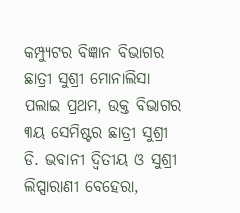କମ୍ପ୍ୟୁଟର ବିଜ୍ଞାନ ବିଭାଗର ଛାତ୍ରୀ ସୁଶ୍ରୀ ମୋନାଲିସା ପଲାଇ ପ୍ରଥମ, ଉକ୍ତ ବିଭାଗର ୩ୟ ସେମିଷ୍ଟର ଛାତ୍ରୀ ସୁଶ୍ରୀ ଡି. ଭବାନୀ ଦ୍ଵିତୀୟ ଓ ସୁଶ୍ରୀ ଲିପ୍ସାରାଣୀ ବେହେରା,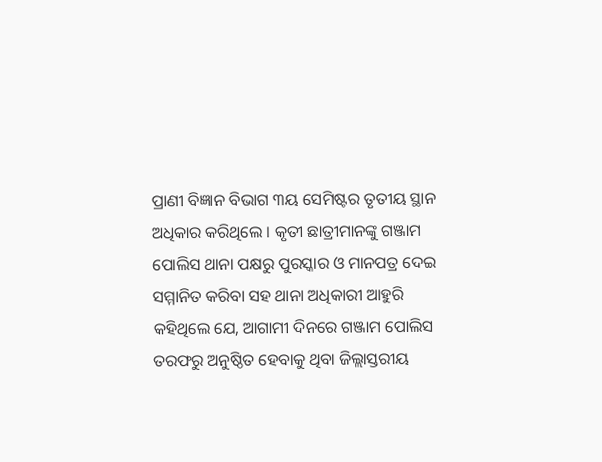ପ୍ରାଣୀ ବିଜ୍ଞାନ ବିଭାଗ ୩ୟ ସେମିଷ୍ଟର ତୃତୀୟ ସ୍ଥାନ ଅଧିକାର କରିଥିଲେ । କୃତୀ ଛାତ୍ରୀମାନଙ୍କୁ ଗଞ୍ଜାମ ପୋଲିସ ଥାନା ପକ୍ଷରୁ ପୁରସ୍କାର ଓ ମାନପତ୍ର ଦେଇ ସମ୍ମାନିତ କରିବା ସହ ଥାନା ଅଧିକାରୀ ଆହୁରି କହିଥିଲେ ଯେ, ଆଗାମୀ ଦିନରେ ଗଞ୍ଜାମ ପୋଲିସ ତରଫରୁ ଅନୁଷ୍ଠିତ ହେବାକୁ ଥିବା ଜିଲ୍ଲାସ୍ତରୀୟ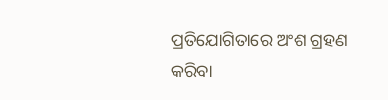ପ୍ରତିଯୋଗିତାରେ ଅଂଶ ଗ୍ରହଣ କରିବା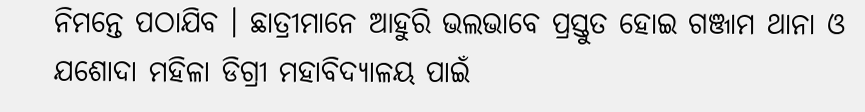ନିମନ୍ତେ ପଠାଯିବ । ଛାତ୍ରୀମାନେ ଆହୁରି ଭଲଭାବେ ପ୍ରସ୍ତୁତ ହୋଇ ଗଞ୍ଜାମ ଥାନା ଓ ଯଶୋଦା ମହିଳା ଡିଗ୍ରୀ ମହାବିଦ୍ୟାଳୟ ପାଇଁ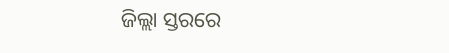ଜିଲ୍ଲା ସ୍ତରରେ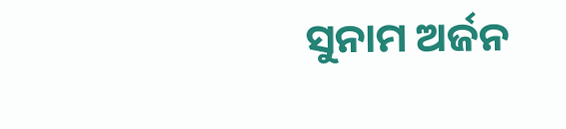ସୁନାମ ଅର୍ଜନ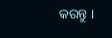କରନ୍ତୁ ।